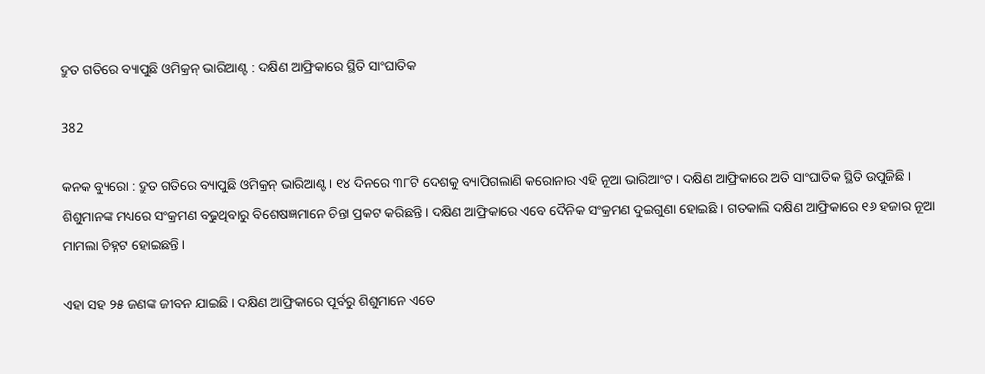ଦ୍ରୁତ ଗତିରେ ବ୍ୟାପୁଛି ଓମିକ୍ରନ୍ ଭାରିଆଣ୍ଟ : ଦକ୍ଷିଣ ଆଫ୍ରିକାରେ ସ୍ଥିତି ସାଂଘାତିକ

382

କନକ ବ୍ୟୁରୋ : ଦ୍ରୁତ ଗତିରେ ବ୍ୟାପୁଛି ଓମିକ୍ରନ୍ ଭାରିଆଣ୍ଟ । ୧୪ ଦିନରେ ୩୮ଟି ଦେଶକୁ ବ୍ୟାପିଗଲାଣି କରୋନାର ଏହି ନୂଆ ଭାରିଆଂଟ । ଦକ୍ଷିଣ ଆଫ୍ରିକାରେ ଅତି ସାଂଘାତିକ ସ୍ଥିତି ଉପୁଜିଛି । ଶିଶୁମାନଙ୍କ ମଧ୍ୟରେ ସଂକ୍ରମଣ ବଢୁଥିବାରୁ ବିଶେଷଜ୍ଞମାନେ ଚିନ୍ତା ପ୍ରକଟ କରିଛନ୍ତି । ଦକ୍ଷିଣ ଆଫ୍ରିକାରେ ଏବେ ଦୈନିକ ସଂକ୍ରମଣ ଦୁଇଗୁଣା ହୋଇଛି । ଗତକାଲି ଦକ୍ଷିଣ ଆଫ୍ରିକାରେ ୧୬ ହଜାର ନୂଆ ମାମଲା ଚିହ୍ନଟ ହୋଇଛନ୍ତି ।

ଏହା ସହ ୨୫ ଜଣଙ୍କ ଜୀବନ ଯାଇଛି । ଦକ୍ଷିଣ ଆଫ୍ରିକାରେ ପୂର୍ବରୁ ଶିଶୁମାନେ ଏତେ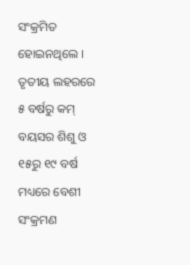ସଂକ୍ରମିତ ହୋଇନଥିଲେ । ତୃତୀୟ ଲହରରେ ୫ ବର୍ଷରୁ କମ୍ ବୟସର ଶିଶୁ ଓ ୧୫ରୁ ୧୯ ବର୍ଷ ମଧ୍ୟରେ ବେଶୀ ସଂକ୍ରମଣ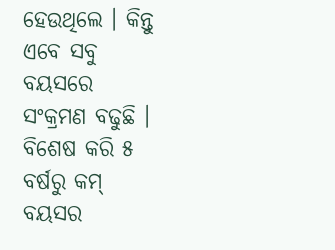ହେଉଥିଲେ । କିନ୍ତୁ ଏବେ ସବୁ ବୟସରେ ସଂକ୍ରମଣ ବଢୁଛି । ବିଶେଷ କରି ୫ ବର୍ଷରୁ କମ୍ ବୟସର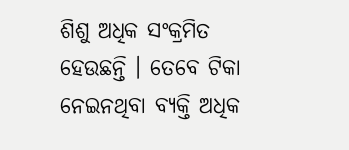ଶିଶୁ ଅଧିକ ସଂକ୍ରମିତ ହେଉଛନ୍ତି । ତେବେ ଟିକା ନେଇନଥିବା ବ୍ୟକ୍ତି ଅଧିକ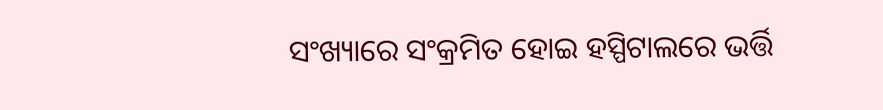ସଂଖ୍ୟାରେ ସଂକ୍ରମିତ ହୋଇ ହସ୍ପିଟାଲରେ ଭର୍ତ୍ତି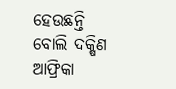ହେଉଛନ୍ତି ବୋଲି ଦକ୍ଷିଣ ଆଫ୍ରିକା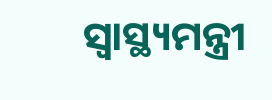ସ୍ୱାସ୍ଥ୍ୟମନ୍ତ୍ରୀ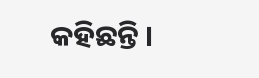କହିଛନ୍ତି ।